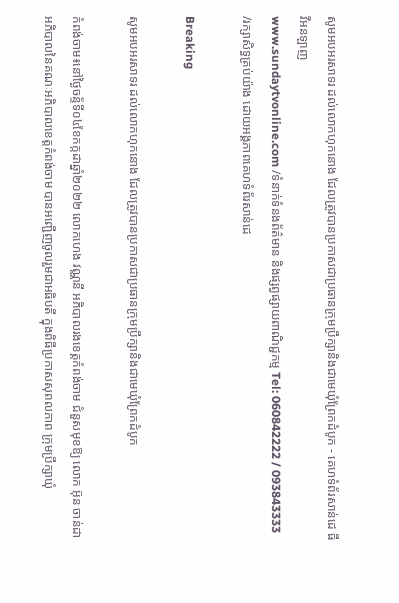សូមអបអរសាទរ ដល់លោកហុកនោង ដែលត្រូវបានប្រកាសជាប្រធានក្រុមប្រឹក្សានិងជាមេឃុំព្រែកដំបូក - គេហទំព័រសាន់ដេ ធីវីអនឡាញ
www.sundaytvonline.com /ទំនាក់ទំនងព័ត៌មាន និងផ្សព្វផ្សាយពាណិជ្ជកម្ម Tel: 060842222 / 093843333 /រក្សាសិទ្ធគ្រប់យ៉ាង ដោយអង្គភាពគេហទំព័រសាន់ដេ

Breaking

សូមអបអរសាទរ ដល់លោកហុកនោង ដែលត្រូវបានប្រកាសជាប្រធានក្រុមប្រឹក្សានិងជាមេឃុំព្រែកដំបូក

កំពង់ចាម៖នៅថ្ងៃចន្ទ័ទី០៤ខែកក្កដាឆ្នាំ២០២២ លោកហេង វណ្ណនី អភិបាលរងខេត្តកំពង់ចាម ជំនួសមុខឱ្យ លោក អ៊ុន ចាន់ដា អភិបាលនៃគណៈអភិបាលខេត្តកំពង់ចាម បានអញ្ជើញចូលរួមជាអធិបតី ក្នុងពិធីប្រកាសសុពលភាព ក្រុមប្រឹក្សាឃុំ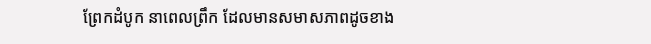ព្រែកដំបូក នាពេលព្រឹក ដែលមានសមាសភាពដូចខាង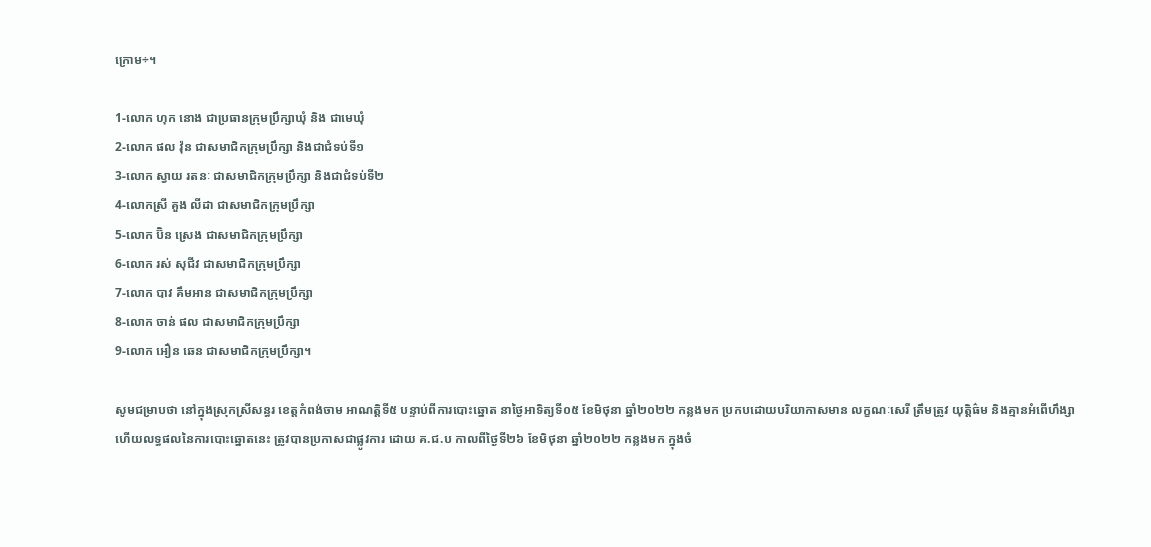ក្រោម÷។

1-លោក ហុក នោង ជាប្រធានក្រុមប្រឹក្សាឃុំ និង ជាមេឃុំ
2-លោក ផល វ៉ុន ជាសមាជិកក្រុមប្រឹក្សា និងជាជំទប់ទី១
3-លោក ស្វាយ រតនៈ ជាសមាជិកក្រុមប្រឹក្សា និងជាជំទប់ទី២
4-លោកស្រី គួង លីដា ជាសមាជិកក្រុមប្រឹក្សា
5-លោក ប៊ិន ស្រេង ជាសមាជិកក្រុមប្រឹក្សា
6-លោក រស់ សុជីវ ជាសមាជិកក្រុមប្រឹក្សា
7-លោក បាវ គឹមអាន ជាសមាជិកក្រុមប្រឹក្សា
8-លោក ចាន់ ផល ជាសមាជិកក្រុមប្រឹក្សា
9-លោក អឿន ឆេន ជាសមាជិកក្រុមប្រឹក្សា។

សូមជម្រាបថា នៅក្នុងស្រុកស្រីសន្ធរ ខេត្តកំពង់ចាម អាណត្តិទី៥ បន្ទាប់ពីការបោះឆ្នោត នាថ្ងៃអាទិត្យទី០៥ ខែមិថុនា ឆ្នាំ២០២២ កន្លងមក ប្រកបដោយបរិយាកាសមាន លក្ខណៈសេរី ត្រឹមត្រូវ យុត្តិធ៌ម និងគ្មានអំពើហឹង្សា ហើយលទ្ធផលនៃការបោះឆ្នោតនេះ ត្រូវបានប្រកាសជាផ្លូវការ ដោយ គ.ជ.ប កាលពីថ្ងៃទី២៦ ខែមិថុនា ឆ្នាំ២០២២ កន្លងមក ក្នុងចំ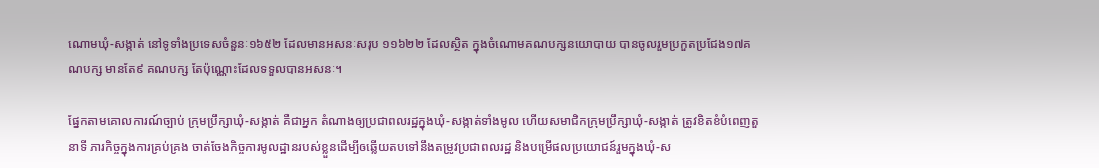ណោមឃុំ-សង្កាត់ នៅទូទាំងប្រទេសចំនួនៈ១៦៥២ ដែលមានអសនៈសរុប ១១៦២២ ដែលស្ថិត ក្នុងចំណោមគណបក្សនយោបាយ បានចូលរួមប្រកួតប្រជែង១៧គណបក្ស មានតែ៩ គណបក្ស តែប៉ុណ្ណោះដែលទទួលបានអសនៈ។

ផ្នែកតាមគោលការណ៍ច្បាប់ ក្រុមប្រឹក្សាឃុំ-សង្កាត់ គឺជាអ្នក តំណាងឲ្យប្រជាពលរដ្ឋក្នុងឃុំ-សង្កាត់ទាំងមូល ហើយសមាជិកក្រុមប្រឹក្សាឃុំ-សង្កាត់ ត្រូវខិតខំបំពេញតួនាទី ភារកិច្ចក្នុងការគ្រប់គ្រង ចាត់ចែងកិច្ចការមូលដ្ឋានរបស់ខ្លួនដើម្បីឲឆ្លើយតបទៅនឹងតម្រូវប្រជាពលរដ្ឋ និងបម្រើផលប្រយោជន៍រួមក្នុងឃុំ-ស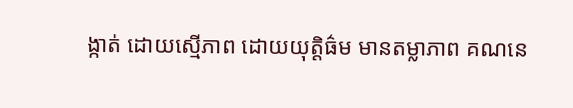ង្កាត់ ដោយស្មើភាព ដោយយុត្តិធ៌ម មានតម្លាភាព គណនេ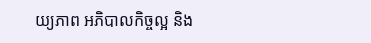យ្យភាព អភិបាលកិច្ចល្អ និង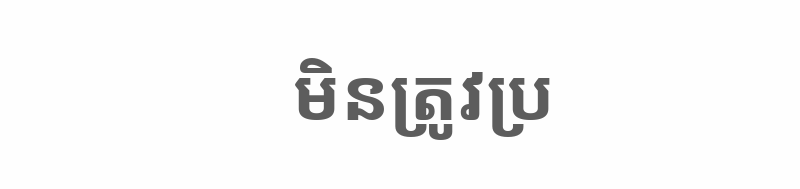មិនត្រូវប្រ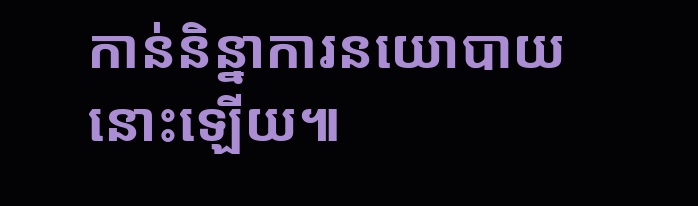កាន់និន្នាការនយោបាយនោះឡើយ៕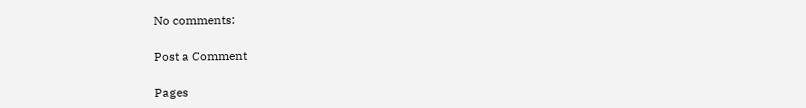No comments:

Post a Comment

Pages